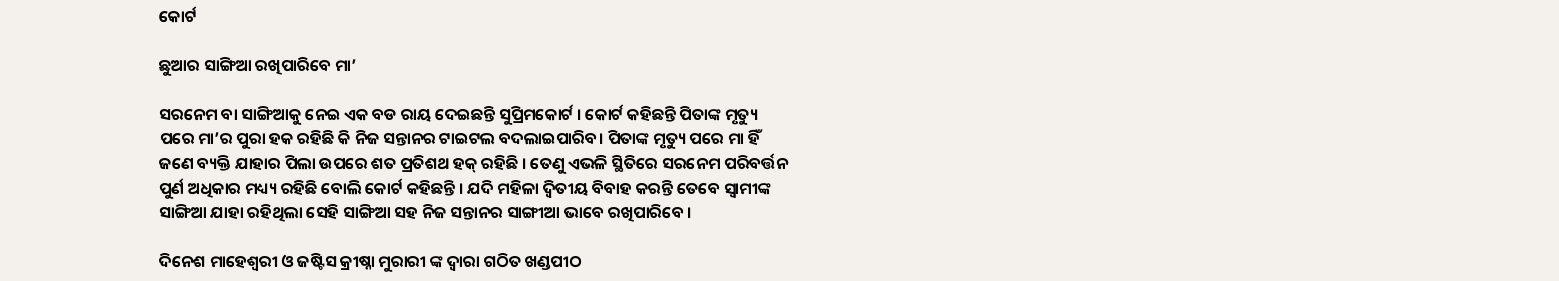କୋର୍ଟ

ଛୁଆର ସାଙ୍ଗିଆ ରଖିପାରିବେ ମା’

ସରନେମ ବା ସାଙ୍ଗିଆକୁ ନେଇ ଏକ ବଡ ରାୟ ଦେଇଛନ୍ତି ସୁପ୍ରିମକୋର୍ଟ । କୋର୍ଟ କହିଛନ୍ତି ପିତାଙ୍କ ମୃତ୍ୟୁ ପରେ ମା’ର ପୁରା ହକ ରହିଛି କି ନିଜ ସନ୍ତାନର ଟାଇଟଲ ବଦଲାଇପାରିବ। ପିତାଙ୍କ ମୃତ୍ୟୁ ପରେ ମା ହିଁ ଜଣେ ବ୍ୟକ୍ତି ଯାହାର ପିଲା ଉପରେ ଶତ ପ୍ରତିଶଥ ହକ୍ ରହିଛି । ତେଣୁ ଏଭଳି ସ୍ଥିତିରେ ସରନେମ ପରିବର୍ତ୍ତନ ପୁର୍ଣ ଅଧିକାର ମଧ୍ୟ୍ୟ ରହିଛି ବୋଲି କୋର୍ଟ କହିଛନ୍ତି । ଯଦି ମହିଳା ଦ୍ଵିତୀୟ ବିବାହ କରନ୍ତି ତେବେ ସ୍ୱାମୀଙ୍କ ସାଙ୍ଗିଆ ଯାହା ରହିଥିଲା ସେହି ସାଙ୍ଗିଆ ସହ ନିଜ ସନ୍ତାନର ସାଙ୍ଗୀଆ ଭାବେ ରଖିପାରିବେ ।

ଦିନେଶ ମାହେଶ୍ୱରୀ ଓ ଜଷ୍ଟିସ କ୍ରୀଷ୍ନା ମୁରାରୀ ଙ୍କ ଦ୍ୱାରା ଗଠିତ ଖଣ୍ଡପୀଠ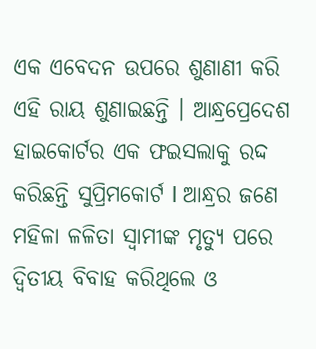ଏକ ଏବେଦନ ଉପରେ ଶୁଣାଣୀ କରି ଏହି ରାୟ ଶୁଣାଇଛନ୍ତି । ଆନ୍ଧ୍ରପ୍ରେଦେଶ ହାଇକୋର୍ଟର ଏକ ଫଇସଲାକୁ ରଦ୍ଦ କରିଛନ୍ତି ସୁପ୍ରିମକୋର୍ଟ l ଆନ୍ଧ୍ରର ଜଣେ ମହିଳା ଳଳିତା ସ୍ବାମୀଙ୍କ ମୃତ୍ୟୁ ପରେ ଦ୍ଵିତୀୟ ବିବାହ କରିଥିଲେ ଓ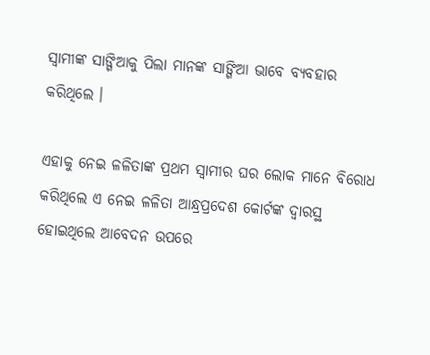ସ୍ବାମୀଙ୍କ ସାଙ୍ଗିଆକୁ ପିଲା ମାନଙ୍କ ସାଙ୍ଗିଆ ଭାବେ ବ୍ୟବହାର କରିଥିଲେ ।

ଏହାକୁ ନେଇ ଳଳିତାଙ୍କ ପ୍ରଥମ ସ୍ୱାମୀର ଘର ଲୋକ ମାନେ ବିରୋଧ କରିଥିଲେ ଏ ନେଇ ଳଳିତା ଆନ୍ଧ୍ରପ୍ରଦେଶ କୋର୍ଟଙ୍କ ଦ୍ୱାରସ୍ଥ ହୋଇଥିଲେ ଆବେଦନ ଉପରେ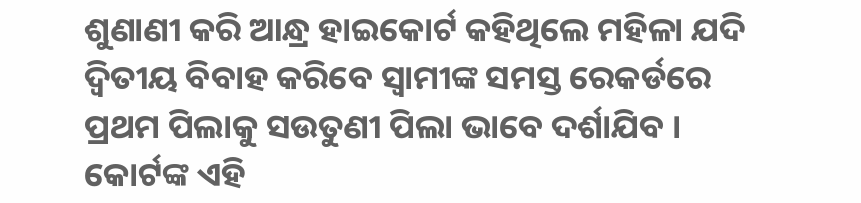ଶୁଣାଣୀ କରି ଆନ୍ଧ୍ର ହାଇକୋର୍ଟ କହିଥିଲେ ମହିଳା ଯଦି ଦ୍ଵିତୀୟ ବିବାହ କରିବେ ସ୍ୱାମୀଙ୍କ ସମସ୍ତ ରେକର୍ଡରେ ପ୍ରଥମ ପିଲାକୁ ସଉତୁଣୀ ପିଲା ଭାବେ ଦର୍ଶାଯିବ । କୋର୍ଟଙ୍କ ଏହି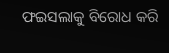ଫଇସଲାକୁ ବିରୋଧ କରି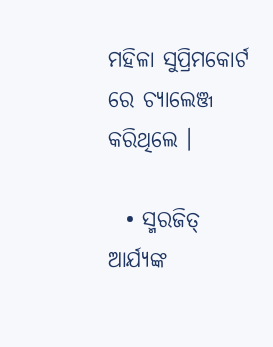ମହିଳା ସୁପ୍ରିମକୋର୍ଟ ରେ ଚ୍ୟାଲେଞ୍ଜ କରିଥିଲେ ।

  • ସ୍ମରଜିତ୍ ଆର୍ଯ୍ୟଙ୍କ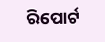ରିପୋର୍ଟ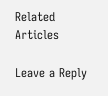Related Articles

Leave a Reply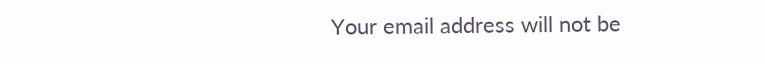Your email address will not be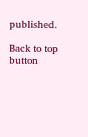published.

Back to top button